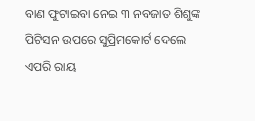ବାଣ ଫୁଟାଇବା ନେଇ ୩ ନବଜାତ ଶିଶୁଙ୍କ ପିଟିସନ ଉପରେ ସୁପ୍ରିମକୋର୍ଟ ଦେଲେ ଏପରି ରାୟ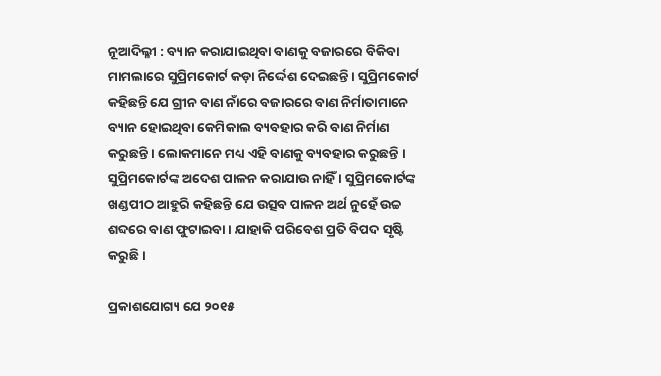ନୂଆଦିଲ୍ଳୀ : ବ୍ୟାନ କରାଯାଇଥିବା ବାଣକୁ ବଜାରରେ ବିକିବା ମାମଲାରେ ସୁପ୍ରିମକୋର୍ଟ କଡ଼ା ନିର୍ଦ୍ଦେଶ ଦେଇଛନ୍ତି । ସୁପ୍ରିମକୋର୍ଟ କହିଛନ୍ତି ଯେ ଗ୍ରୀନ ବାଣ ନାଁରେ ବଜାରରେ ବାଣ ନିର୍ମାତାମାନେ ବ୍ୟାନ ହୋଇଥିବା କେମିକାଲ ବ୍ୟବହାର କରି ବାଣ ନିର୍ମାଣ କରୁଛନ୍ତି । ଲୋକମାନେ ମଧ୍ୟ ଏହି ବାଣକୁ ବ୍ୟବହାର କରୁଛନ୍ତି । ସୁପ୍ରିମକୋର୍ଟଙ୍କ ଅଦେଶ ପାଳନ କରାଯାଉ ନାହିଁ । ସୁପ୍ରିମକୋର୍ଟଙ୍କ ଖଣ୍ଡପୀଠ ଆହୁରି କହିଛନ୍ତି ଯେ ଉତ୍ସବ ପାଳନ ଅର୍ଥ ନୁହେଁ ଉଚ୍ଚ ଶବ୍ଦରେ ବାଣ ଫୁଟାଇବା । ଯାହାକି ପରିବେଶ ପ୍ରତି ବିପଦ ସୃଷ୍ଟି କରୁଛି ।

ପ୍ରକାଶଯୋଗ୍ୟ ଯେ ୨୦୧୫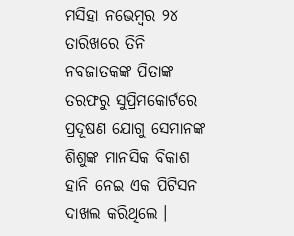ମସିହା ନଭେମ୍ବର ୨୪ ତାରିଖରେ ତିନି ନବଜାତକଙ୍କ ପିତାଙ୍କ ତରଫରୁ ସୁପ୍ରିମକୋର୍ଟରେ ପ୍ରଦୂଷଣ ଯୋଗୁ ସେମାନଙ୍କ ଶିଶୁଙ୍କ ମାନସିକ ବିକାଶ ହାନି ନେଇ ଏକ ପିଟିସନ ଦାଖଲ କରିଥିଲେ ।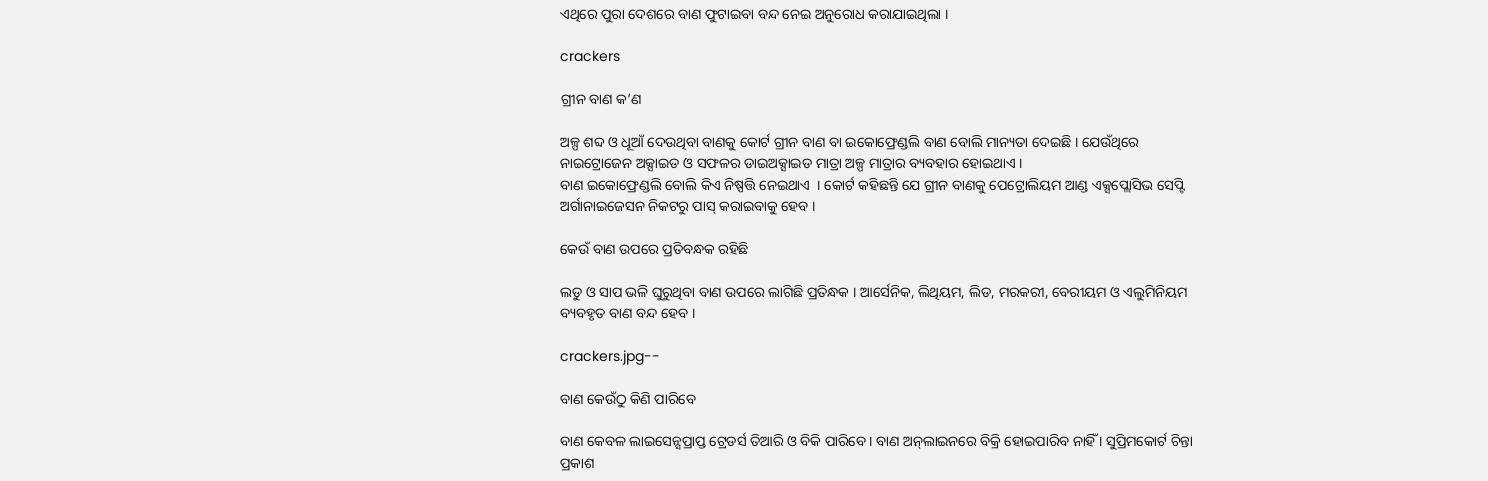ଏଥିରେ ପୁରା ଦେଶରେ ବାଣ ଫୁଟାଇବା ବନ୍ଦ ନେଇ ଅନୁରୋଧ କରାଯାଇଥିଲା ।

crackers

ଗ୍ରୀନ ବାଣ କ’ଣ

ଅଳ୍ପ ଶବ୍ଦ ଓ ଧୂଆଁ ଦେଉଥିବା ବାଣକୁ କୋର୍ଟ ଗ୍ରୀନ ବାଣ ବା ଇକୋଫ୍ରେଣ୍ଡଲି ବାଣ ବୋଲି ମାନ୍ୟତା ଦେଇଛି । ଯେଉଁଥିରେ ନାଇଟ୍ରୋଜେନ ଅକ୍ସାଇଡ ଓ ସଫଳର ଡାଇଅକ୍ସାଇଡ ମାତ୍ରା ଅଳ୍ପ ମାତ୍ରାର ବ୍ୟବହାର ହୋଇଥାଏ ।
ବାଣ ଇକୋଫ୍ରେଣ୍ଡଲି ବୋଲି କିଏ ନିଷ୍ପତ୍ତି ନେଇଥାଏ  । କୋର୍ଟ କହିଛନ୍ତି ଯେ ଗ୍ରୀନ ବାଣକୁ ପେଟ୍ରୋଲିୟମ ଆଣ୍ଡ ଏକ୍ସପ୍ଲୋସିଭ ସେପ୍ଟି ଅର୍ଗାନାଇଜେସନ ନିକଟରୁ ପାସ୍‌ କରାଇବାକୁ ହେବ ।

କେଉଁ ବାଣ ଉପରେ ପ୍ରତିବନ୍ଧକ ରହିଛି

ଲଡୁ ଓ ସାପ ଭଳି ଘୁରୁଥିବା ବାଣ ଉପରେ ଲାଗିଛି ପ୍ରତିନ୍ଧକ । ଆର୍ସେନିକ, ଲିଥିୟମ, ଲିଡ, ମରକରୀ, ବେରୀୟମ ଓ ଏଲୁମିନିୟମ ବ୍ୟବହୃତ ବାଣ ବନ୍ଦ ହେବ ।

crackers.jpg--

ବାଣ କେଉଁଠୁ କିଣି ପାରିବେ

ବାଣ କେବଳ ଲାଇସେନ୍ସପ୍ରାପ୍ତ ଟ୍ରେଡର୍ସ ତିଆରି ଓ ବିକି ପାରିବେ । ବାଣ ଅନ୍‌ଲାଇନରେ ବିକ୍ରି ହୋଇପାରିବ ନାହିଁ । ସୁପ୍ରିମକୋର୍ଟ ଚିନ୍ତା ପ୍ରକାଶ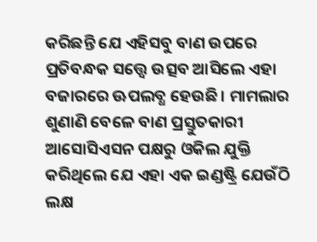କରିଛନ୍ତି ଯେ ଏହିସବୁ ବାଣ ଉପରେ ପ୍ରତିବନ୍ଧକ ସତ୍ତ୍ୱେ ଉତ୍ସବ ଆସିଲେ ଏହା ବଜାରରେ ଊପଲବ୍ଧ ହେଉଛି । ମାମଲାର ଶୁଣାଣି ବେଳେ ବାଣ ପ୍ରସ୍ତୁତକାରୀ ଆସୋସିଏସନ ପକ୍ଷରୁ ଓକିଲ ଯୁକ୍ତି କରିଥିଲେ ଯେ ଏହା ଏକ ଇଣ୍ଡଷ୍ଟ୍ରି ଯେଉଁଠି ଲକ୍ଷ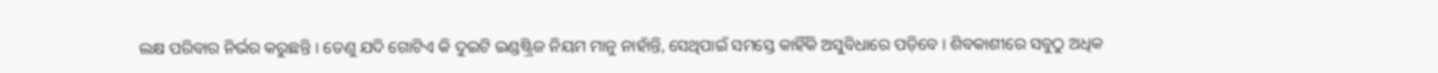ଲକ୍ଷ ପରିବାର ନିର୍ଭର କରୁଛନ୍ତି । ତେଣୁ ଯଦି ଗୋଟିଏ କି ଦୁଇଟି ଇଣ୍ଡଷ୍ଟ୍ରିଜ ନିୟମ ମାନୁ ନାହାଁନ୍ତି, ସେଥିପାଇଁ ସମସ୍ତେ କାହିଁକି ଅସୁବିଧାରେ ପଡ଼ିବେ । ଶିବକାଶୀରେ ସବୁଠୁ ଅଧିକ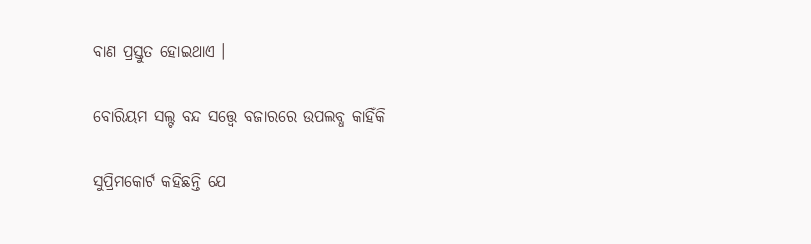ବାଣ ପ୍ରସ୍ତୁତ ହୋଇଥାଏ ।

ବୋରିୟମ ସଲ୍ଟ ବନ୍ଦ ସତ୍ତ୍ୱେ ବଜାରରେ ଉପଲବ୍ଧ କାହିଁକି

ସୁପ୍ରିମକୋର୍ଟ କହିଛନ୍ତି ଯେ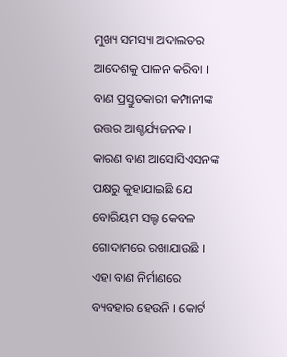ମୁଖ୍ୟ ସମସ୍ୟା ଅଦାଲତର ଆଦେଶକୁ ପାଳନ କରିବା । ବାଣ ପ୍ରସ୍ତୁତକାରୀ କମ୍ପାନୀଙ୍କ ଉତ୍ତର ଆଶ୍ଚର୍ଯ୍ୟଜନକ । କାରଣ ବାଣ ଆସୋସିଏସନଙ୍କ ପକ୍ଷରୁ କୁହାଯାଇଛି ଯେ ବୋରିୟମ ସଲ୍ଟ କେବଳ ଗୋଦାମରେ ରଖାଯାଉଛି । ଏହା ବାଣ ନିର୍ମାଣରେ ବ୍ୟବହାର ହେଉନି । କୋର୍ଟ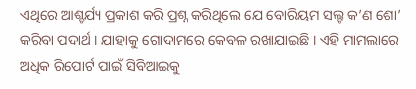ଏଥିରେ ଆଶ୍ଚର୍ଯ୍ୟ ପ୍ରକାଶ କରି ପ୍ରଶ୍ନ କରିଥିଲେ ଯେ ବୋରିୟମ ସଲ୍ଟ କ’ଣ ଶୋ’ କରିବା ପଦାର୍ଥ । ଯାହାକୁ ଗୋଦାମରେ କେବଳ ରଖାଯାଇଛି । ଏହି ମାମଲାରେ ଅଧିକ ରିପୋର୍ଟ ପାଇଁ ସିବିଆଇକୁ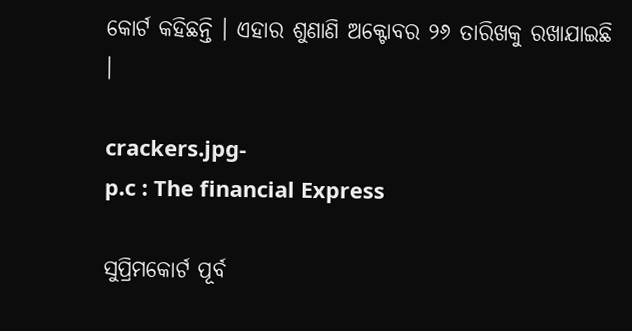କୋର୍ଟ କହିଛନ୍ତି । ଏହାର ଶୁଣାଣି ଅକ୍ଟୋବର ୨୬ ତାରିଖକୁ ରଖାଯାଇଛି ।

crackers.jpg-
p.c : The financial Express

ସୁପ୍ରିମକୋର୍ଟ ପୂର୍ବ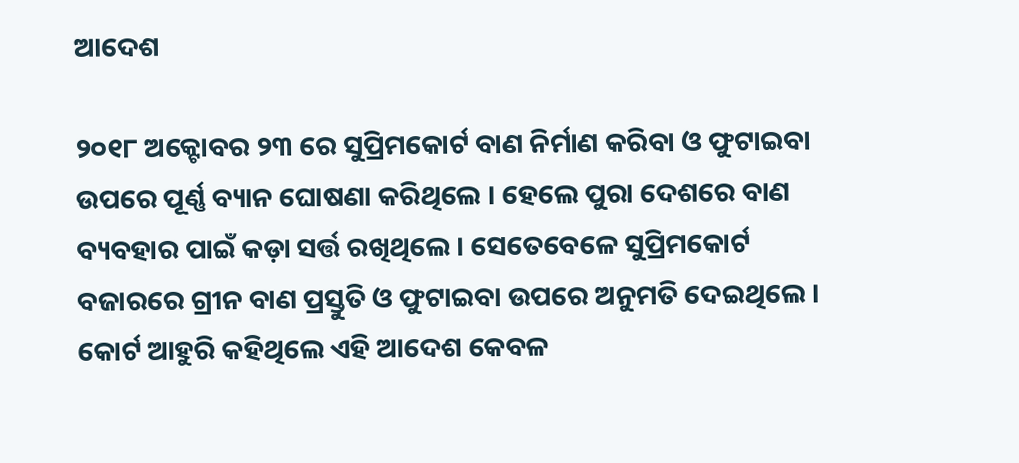ଆଦେଶ

୨୦୧୮ ଅକ୍ଟୋବର ୨୩ ରେ ସୁପ୍ରିମକୋର୍ଟ ବାଣ ନିର୍ମାଣ କରିବା ଓ ଫୁଟାଇବା ଉପରେ ପୂର୍ଣ୍ଣ ବ୍ୟାନ ଘୋଷଣା କରିଥିଲେ । ହେଲେ ପୁରା ଦେଶରେ ବାଣ ବ୍ୟବହାର ପାଇଁ କଡ଼ା ସର୍ତ୍ତ ରଖିଥିଲେ । ସେତେବେଳେ ସୁପ୍ରିମକୋର୍ଟ ବଜାରରେ ଗ୍ରୀନ ବାଣ ପ୍ରସ୍ତୁତି ଓ ଫୁଟାଇବା ଉପରେ ଅନୁମତି ଦେଇଥିଲେ । କୋର୍ଟ ଆହୁରି କହିଥିଲେ ଏହି ଆଦେଶ କେବଳ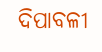ଦିପାବଳୀ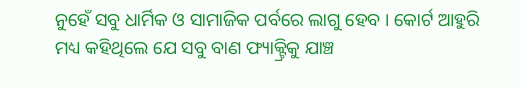ନୁହେଁ ସବୁ ଧାର୍ମିକ ଓ ସାମାଜିକ ପର୍ବରେ ଲାଗୁ ହେବ । କୋର୍ଟ ଆହୁରି ମଧ୍ୟ କହିଥିଲେ ଯେ ସବୁ ବାଣ ଫ୍ୟାକ୍ଟ୍ରିକୁ ଯାଞ୍ଚ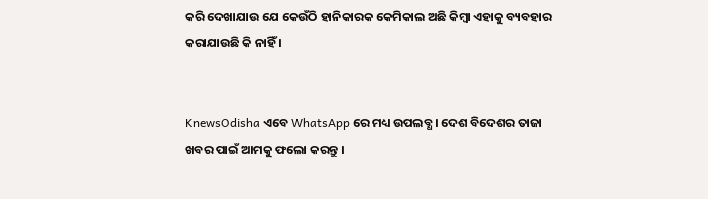କରି ଦେଖାଯାଉ ଯେ କେଉଁଠି ହାନିକାରକ କେମିକାଲ ଅଛି କିମ୍ବା ଏହାକୁ ବ୍ୟବହାର କରାଯାଉଛି କି ନାହିଁ ।


KnewsOdisha ଏବେ WhatsApp ରେ ମଧ୍ୟ ଉପଲବ୍ଧ । ଦେଶ ବିଦେଶର ତାଜା ଖବର ପାଇଁ ଆମକୁ ଫଲୋ କରନ୍ତୁ ।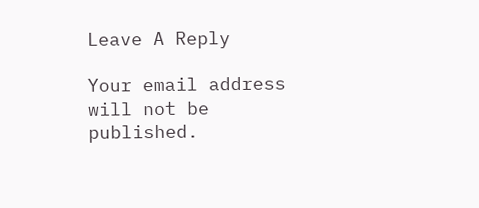Leave A Reply

Your email address will not be published.